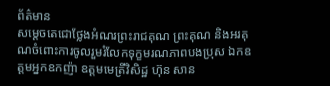ព័ត៌មាន
សម្ដេចតេជោថ្លែងអំណរព្រះរាជគុណ ព្រះគុណ និងអរគុណចំពោះការចូលរួមរំលែកទុក្ខមរណភាពបងប្រុស ឯកឧត្តមអ្នកឧកញ៉ា ឧត្តមមេត្រីវិសិដ្ឋ ហ៊ុន សាន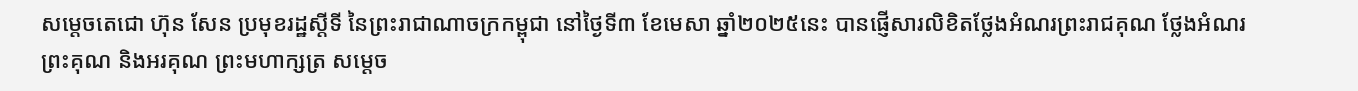សម្តេចតេជោ ហ៊ុន សែន ប្រមុខរដ្ឋស្តីទី នៃព្រះរាជាណាចក្រកម្ពុជា នៅថ្ងៃទី៣ ខែមេសា ឆ្នាំ២០២៥នេះ បានផ្ញើសារលិខិតថ្លែងអំណរព្រះរាជគុណ ថ្លែងអំណរព្រះគុណ និងអរគុណ ព្រះមហាក្សត្រ សម្តេច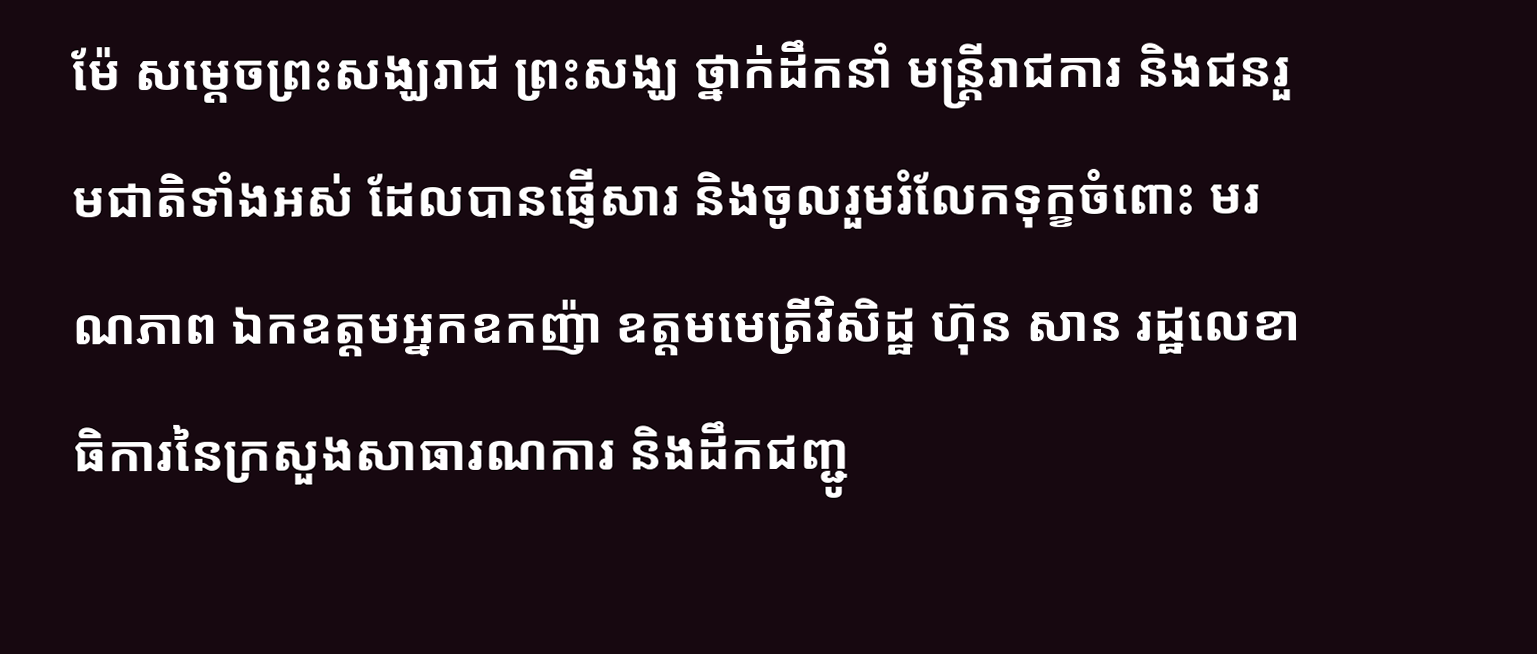ម៉ែ សម្តេចព្រះសង្ឃរាជ ព្រះសង្ឃ ថ្នាក់ដឹកនាំ មន្រ្តីរាជការ និងជនរួមជាតិទាំងអស់ ដែលបានផ្ញើសារ និងចូលរួមរំលែកទុក្ខចំពោះ មរណភាព ឯកឧត្តមអ្នកឧកញ៉ា ឧត្តមមេត្រីវិសិដ្ឋ ហ៊ុន សាន រដ្ឋលេខាធិការនៃក្រសួងសាធារណការ និងដឹកជញ្ជូ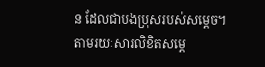ន ដែលជាបងប្រុសរបស់សម្តេច។
តាមរយៈសារលិខិតសម្តេ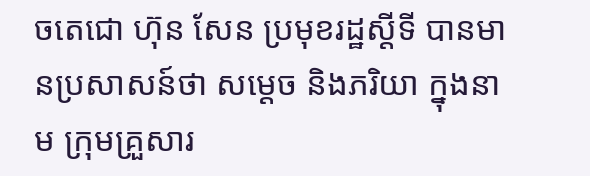ចតេជោ ហ៊ុន សែន ប្រមុខរដ្ឋស្តីទី បានមានប្រសាសន៍ថា សម្ដេច និងភរិយា ក្នុងនាម ក្រុមគ្រួសារ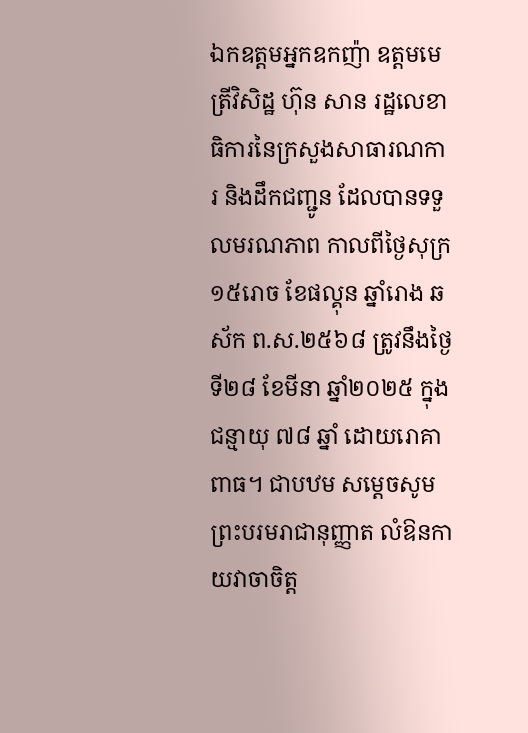ឯកឧត្តមអ្នកឧកញ៉ា ឧត្តមមេត្រីវិសិដ្ឋ ហ៊ុន សាន រដ្ឋលេខាធិការនៃក្រសួងសាធារណការ និងដឹកជញ្ជូន ដែលបានទទួលមរណភាព កាលពីថ្ងៃសុក្រ ១៥រោច ខែផល្គុន ឆ្នាំរោង ឆស័ក ព.ស.២៥៦៨ ត្រូវនឹងថ្ងៃទី២៨ ខែមីនា ឆ្នាំ២០២៥ ក្នុងជន្មាយុ ៧៨ ឆ្នាំ ដោយរោគាពាធ។ ជាបឋម សម្ដេចសូម ព្រះបរមរាជានុញ្ញាត លំឱនកាយវាចាចិត្ត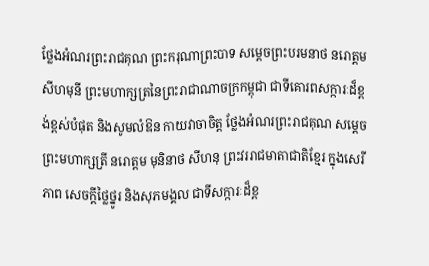ថ្លែងអំណរព្រះរាជគុណ ព្រះករុណាព្រះបាទ សម្តេចព្រះបរមនាថ នរោត្តម សីហមុនី ព្រះមហាក្សត្រនៃព្រះរាជាណាចក្រកម្ពុជា ជាទីគោរពសក្ការៈដ៏ខ្ពង់ខ្ពស់បំផុត និងសូមលំឱន កាយវាចាចិត្ត ថ្លែងអំណរព្រះរាជគុណ សម្តេចព្រះមហាក្សត្រី នរោត្តម មុនិនាថ សីហនុ ព្រះវររាជមាតាជាតិខ្មែរ ក្នុងសេរីភាព សេចក្តីថ្លៃថ្នូរ និងសុភមង្គល ជាទីសក្ការៈដ៏ខ្ព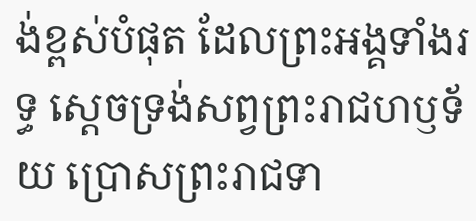ង់ខ្ពស់បំផុត ដែលព្រះអង្គទាំងរទ្ធ ស្ដេចទ្រង់សព្វព្រះរាជហឫទ័យ ប្រោសព្រះរាជទា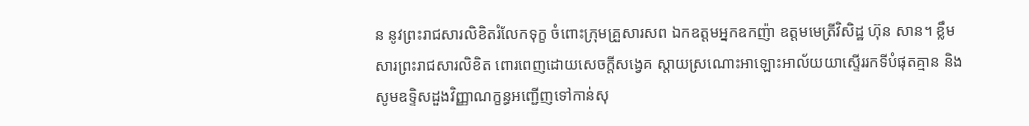ន នូវព្រះរាជសារលិខិតរំលែកទុក្ខ ចំពោះក្រុមគ្រួសារសព ឯកឧត្តមអ្នកឧកញ៉ា ឧត្តមមេត្រីវិសិដ្ឋ ហ៊ុន សាន។ ខ្លឹមសារព្រះរាជសារលិខិត ពោរពេញដោយសេចក្តីសង្វេគ ស្តាយស្រណោះអាឡោះអាល័យយាស្ទើររកទីបំផុតគ្មាន និងសូមឧទ្ទិសដួងវិញ្ញាណក្ខន្ធអញ្ជើញទៅកាន់សុ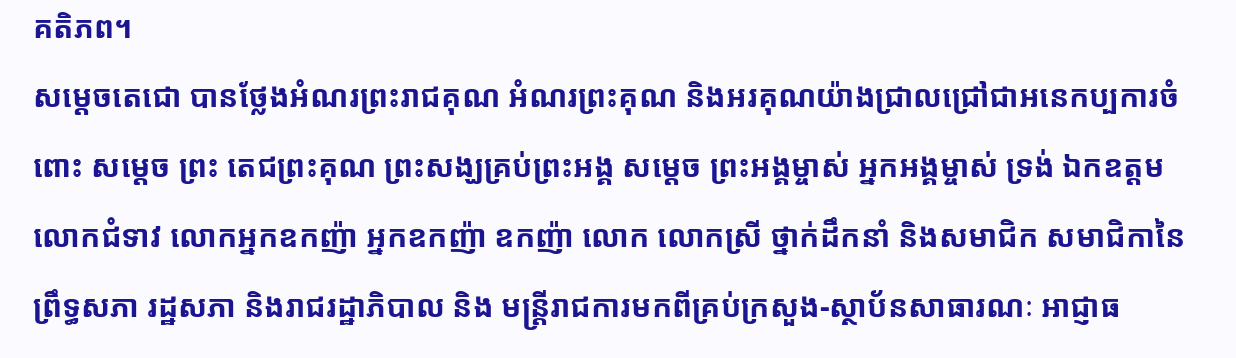គតិភព។
សម្ដេចតេជោ បានថ្លែងអំណរព្រះរាជគុណ អំណរព្រះគុណ និងអរគុណយ៉ាងជ្រាលជ្រៅជាអនេកប្បការចំពោះ សម្តេច ព្រះ តេជព្រះគុណ ព្រះសង្ឃគ្រប់ព្រះអង្គ សម្តេច ព្រះអង្គម្ចាស់ អ្នកអង្គម្ចាស់ ទ្រង់ ឯកឧត្តម លោកជំទាវ លោកអ្នកឧកញ៉ា អ្នកឧកញ៉ា ឧកញ៉ា លោក លោកស្រី ថ្នាក់ដឹកនាំ និងសមាជិក សមាជិកានៃព្រឹទ្ធសភា រដ្ឋសភា និងរាជរដ្ឋាភិបាល និង មន្ត្រីរាជការមកពីគ្រប់ក្រសួង-ស្ថាប័នសាធារណៈ អាជ្ញាធ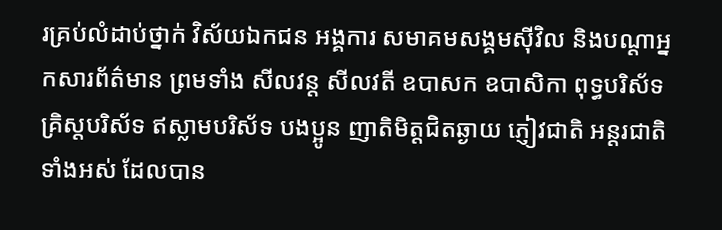រគ្រប់លំដាប់ថ្នាក់ វិស័យឯកជន អង្គការ សមាគមសង្គមស៊ីវិល និងបណ្តាអ្នកសារព័ត៌មាន ព្រមទាំង សីលវន្ត សីលវតី ឧបាសក ឧបាសិកា ពុទ្ធបរិស័ទ គ្រិស្តបរិស័ទ ឥស្លាមបរិស័ទ បងប្អូន ញាតិមិត្តជិតឆ្ងាយ ភ្ញៀវជាតិ អន្តរជាតិទាំងអស់ ដែលបាន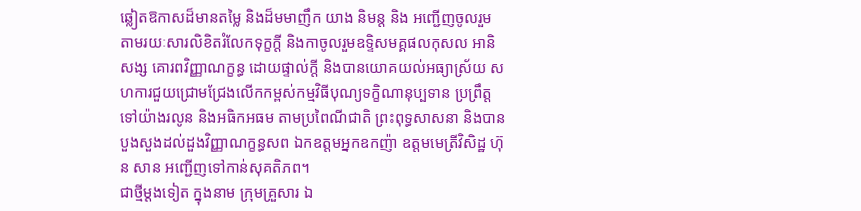ឆ្លៀតឱកាសដ៏មានតម្លៃ និងដ៏មមាញឹក យាង និមន្ត និង អញ្ជើញចូលរួម តាមរយៈសារលិខិតរំលែកទុក្ខក្តី និងកាចូលរួមឧទ្ទិសមគ្គផលកុសល អានិសង្ស គោរពវិញ្ញាណក្ខន្ធ ដោយផ្ទាល់ក្តី និងបានយោគយល់អធ្យាស្រ័យ សហការជួយជ្រោមជ្រែងលើកកម្ពស់កម្មវិធីបុណ្យទក្ខិណានុប្បទាន ប្រព្រឹត្តទៅយ៉ាងរលូន និងអធិកអធម តាមប្រពៃណីជាតិ ព្រះពុទ្ធសាសនា និងបានបួងសួងដល់ដួងវិញ្ញាណក្ខន្ធសព ឯកឧត្តមអ្នកឧកញ៉ា ឧត្តមមេត្រីវិសិដ្ឋ ហ៊ុន សាន អញ្ជើញទៅកាន់សុគតិភព។
ជាថ្មីម្តងទៀត ក្នុងនាម ក្រុមគ្រួសារ ឯ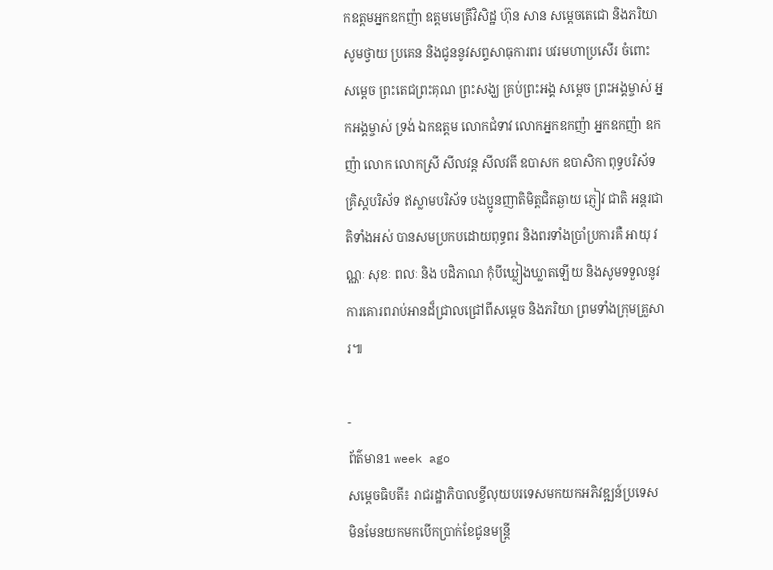កឧត្តមអ្នកឧកញ៉ា ឧត្តមមេត្រីវិសិដ្ឋ ហ៊ុន សាន សម្ដេចតេជោ និងភរិយា សូមថ្វាយ ប្រគេន និងជូននូវសព្ទសាធុការពរ បវរមហាប្រសើរ ចំពោះ សម្តេច ព្រះតេជព្រះគុណ ព្រះសង្ឃ គ្រប់ព្រះអង្គ សម្តេច ព្រះអង្គម្ចាស់ អ្នកអង្គម្ចាស់ ទ្រង់ ឯកឧត្តម លោកជំទាវ លោកអ្នកឧកញ៉ា អ្នកឧកញ៉ា ឧកញ៉ា លោក លោកស្រី សីលវន្ត សីលវតី ឧបាសក ឧបាសិកា ពុទ្ធបរិស័ទ គ្រិស្តបរិស័ទ ឥស្លាមបរិស័ទ បងប្អូនញាតិមិត្តជិតឆ្ងាយ ភ្ញៀវ ជាតិ អន្តរជាតិទាំងអស់ បានសមប្រកបដោយពុទ្ធពរ និងពរទាំងប្រាំប្រការគឺ អាយុ វណ្ណៈ សុខៈ ពលៈ និង បដិភាណ កុំបីឃ្លៀងឃ្លាតឡើយ និងសូមទទួលនូវការគោរពរាប់អានដ៏ជ្រាលជ្រៅពីសម្ដេច និងភរិយា ព្រមទាំងក្រុមគ្រួសារ៕

-
ព័ត៌មាន1 week ago
សម្តេចធិបតី៖ រាជរដ្ឋាភិបាលខ្ចីលុយបរទេសមកយកអភិវឌ្ឍន៍ប្រទេស មិនមែនយកមកបើកប្រាក់ខែជូនមន្រ្តី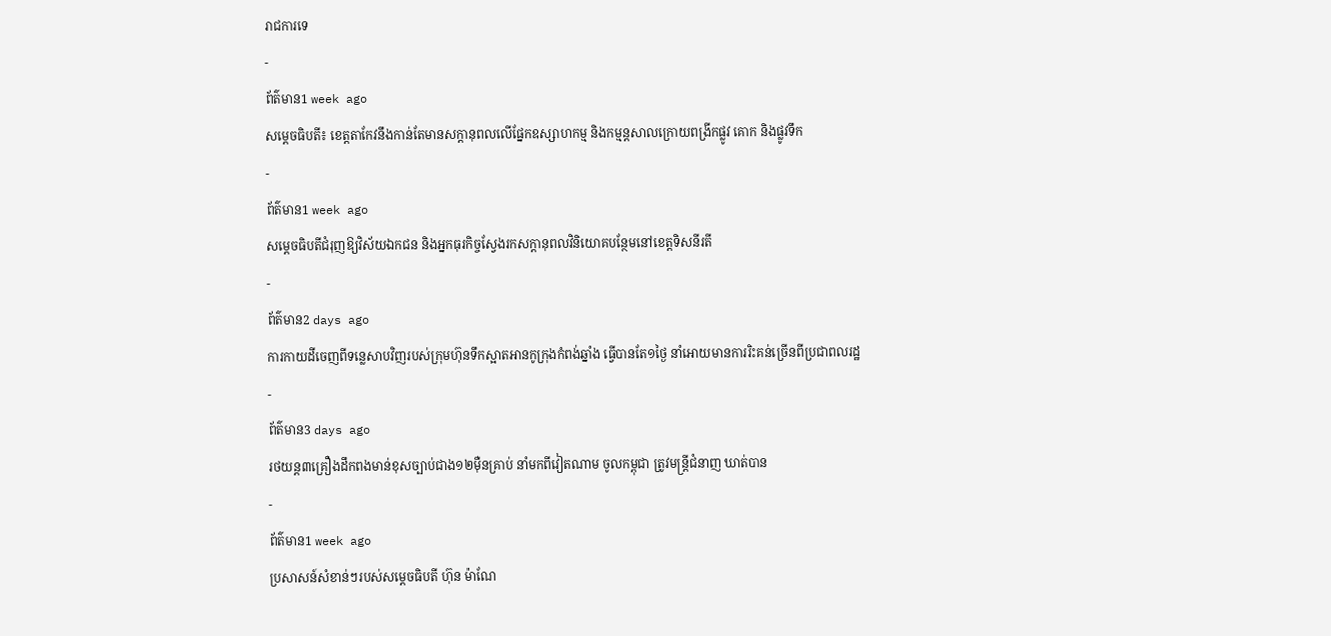រាជការទេ
-
ព័ត៌មាន1 week ago
សម្តេចធិបតី៖ ខេត្តតាកែវនឹងកាន់តែមានសក្តានុពលលើផ្នែកឧស្សាហកម្ម និងកម្មន្តសាលក្រោយពង្រីកផ្លូវ គោក និងផ្លូវទឹក
-
ព័ត៌មាន1 week ago
សម្ដេចធិបតីជំរុញឱ្យវិស័យឯកជន និងអ្នកធុរកិច្ចស្វែងរកសក្ដានុពលវិនិយោគបន្ថែមនៅខេត្តទិសនីរតី
-
ព័ត៌មាន2 days ago
ការកាយដីចេញពីទន្លេសាបវិញរបស់ក្រុមហ៊ុនទឹកស្អាតអានកូក្រុងកំពង់ឆ្នាំង ធ្វើបានតែ១ថ្ងៃ នាំអោយមានការរិះគន់ច្រើនពីប្រជាពលរដ្ឋ
-
ព័ត៌មាន3 days ago
រថយន្ត៣គ្រឿងដឹកពងមាន់ខុសច្បាប់ជាង១២ម៉ឺនគ្រាប់ នាំមកពីវៀតណាម ចូលកម្ពុជា ត្រូវមន្រ្តីជំនាញ ឃាត់បាន
-
ព័ត៌មាន1 week ago
ប្រសាសន៍សំខាន់ៗរបស់សម្តេចធិបតី ហ៊ុន ម៉ាណែ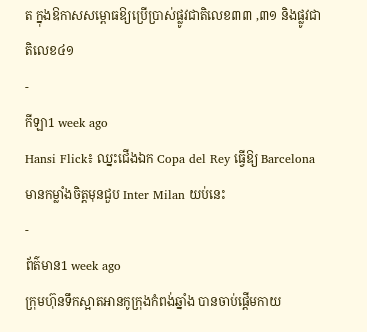ត ក្នុងឱកាសសម្ពោធឱ្យប្រើប្រាស់ផ្លូវជាតិលេខ៣៣ ,៣១ និងផ្លូវជាតិលេខ៤១
-
កីឡា1 week ago
Hansi Flick៖ ឈ្នះជើងឯក Copa del Rey ធ្វើឱ្យ Barcelona មានកម្លាំងចិត្តមុនជួប Inter Milan យប់នេះ
-
ព័ត៌មាន1 week ago
ក្រុមហ៊ុនទឹកស្អាតអានកូក្រុងកំពង់ឆ្នាំង បានចាប់ផ្តើមកាយ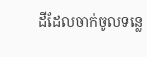ដីដែលចាក់ចូលទន្លេ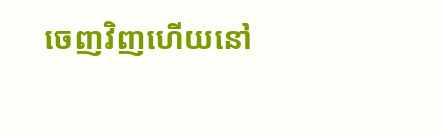ចេញវិញហើយនៅ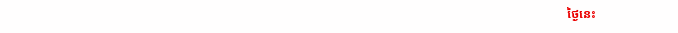ថ្ងៃនេះ